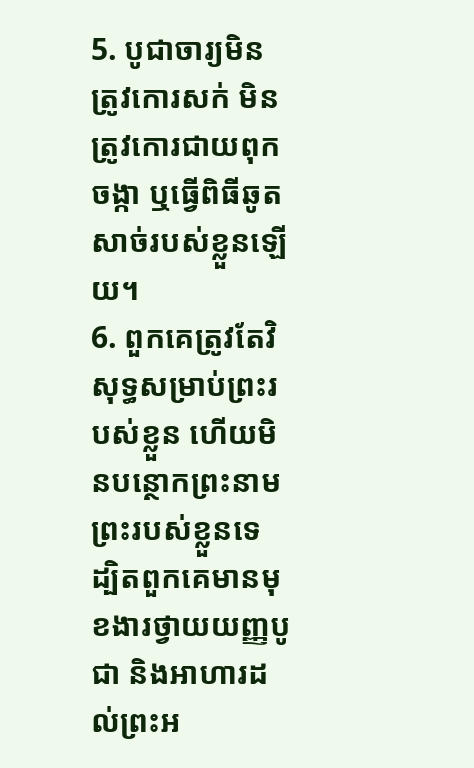5. បូជាចារ្យមិនត្រូវកោរសក់ មិនត្រូវកោរជាយពុកចង្កា ឬធ្វើពិធីឆូតសាច់របស់ខ្លួនឡើយ។
6. ពួកគេត្រូវតែវិសុទ្ធសម្រាប់ព្រះរបស់ខ្លួន ហើយមិនបន្ថោកព្រះនាមព្រះរបស់ខ្លួនទេ ដ្បិតពួកគេមានមុខងារថ្វាយយញ្ញបូជា និងអាហារដល់ព្រះអ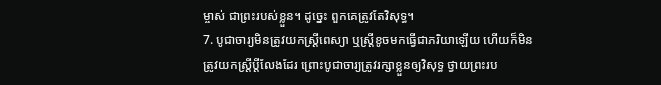ម្ចាស់ ជាព្រះរបស់ខ្លួន។ ដូច្នេះ ពួកគេត្រូវតែវិសុទ្ធ។
7. បូជាចារ្យមិនត្រូវយកស្ត្រីពេស្យា ឬស្ត្រីខូចមកធ្វើជាភរិយាឡើយ ហើយក៏មិនត្រូវយកស្ត្រីប្ដីលែងដែរ ព្រោះបូជាចារ្យត្រូវរក្សាខ្លួនឲ្យវិសុទ្ធ ថ្វាយព្រះរប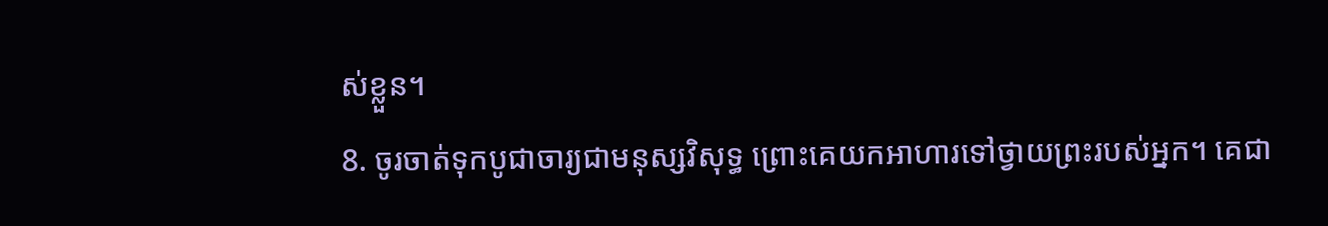ស់ខ្លួន។
8. ចូរចាត់ទុកបូជាចារ្យជាមនុស្សវិសុទ្ធ ព្រោះគេយកអាហារទៅថ្វាយព្រះរបស់អ្នក។ គេជា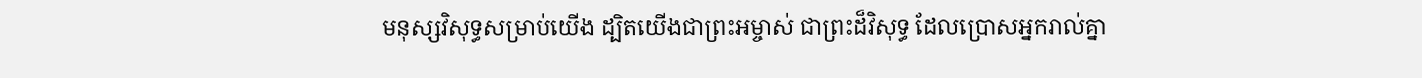មនុស្សវិសុទ្ធសម្រាប់យើង ដ្បិតយើងជាព្រះអម្ចាស់ ជាព្រះដ៏វិសុទ្ធ ដែលប្រោសអ្នករាល់គ្នា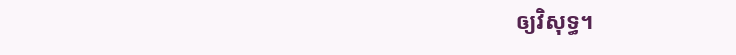ឲ្យវិសុទ្ធ។